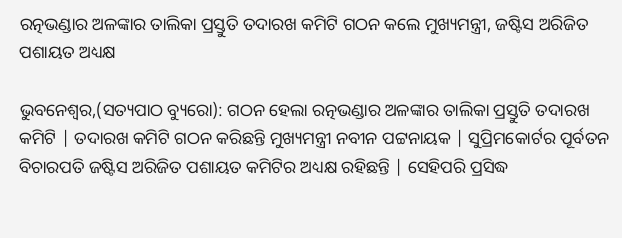ରତ୍ନଭଣ୍ଡାର ଅଳଙ୍କାର ତାଲିକା ପ୍ରସ୍ତୁତି ତଦାରଖ କମିଟି ଗଠନ କଲେ ମୁଖ୍ୟମନ୍ତ୍ରୀ, ଜଷ୍ଟିସ ଅରିଜିତ ପଶାୟତ ଅଧ୍ୟକ୍ଷ

ଭୁବନେଶ୍ୱର,(ସତ୍ୟପାଠ ବ୍ୟୁରୋ): ଗଠନ ହେଲା ରତ୍ନଭଣ୍ଡାର ଅଳଙ୍କାର ତାଲିକା ପ୍ରସ୍ତୁତି ତଦାରଖ କମିଟି | ତଦାରଖ କମିଟି ଗଠନ କରିଛନ୍ତି ମୁଖ୍ୟମନ୍ତ୍ରୀ ନବୀନ ପଟ୍ଟନାୟକ | ସୁପ୍ରିମକୋର୍ଟର ପୂର୍ବତନ ବିଚାରପତି ଜଷ୍ଟିସ ଅରିଜିତ ପଶାୟତ କମିଟିର ଅଧ୍ୟକ୍ଷ ରହିଛନ୍ତି | ସେହିପରି ପ୍ରସିଦ୍ଧ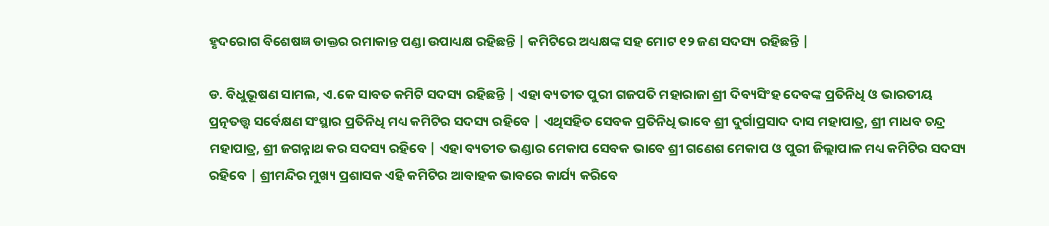ହୃଦରୋଗ ବିଶେଷଜ୍ଞ ଡାକ୍ତର ରମାକାନ୍ତ ପଣ୍ଡା ଉପାଧ୍ୟକ୍ଷ ରହିଛନ୍ତି | କମିଟିରେ ଅଧ୍ୟକ୍ଷଙ୍କ ସହ ମୋଟ ୧୨ ଜଣ ସଦସ୍ୟ ରହିଛନ୍ତି |

ଡ. ବିଧୁଭୂଷଣ ସାମଲ, ଏ.କେ ସାବତ କମିଟି ସଦସ୍ୟ ରହିଛନ୍ତି | ଏହା ବ୍ୟତୀତ ପୁରୀ ଗଜପତି ମହାରାଜା ଶ୍ରୀ ଦିବ୍ୟସିଂହ ଦେବଙ୍କ ପ୍ରତିନିଧି ଓ ଭାରତୀୟ ପ୍ରତ୍ନତତ୍ତ୍ୱ ସର୍ବେକ୍ଷଣ ସଂସ୍ଥାର ପ୍ରତିନିଧି ମଧ୍ୟ କମିଟିର ସଦସ୍ୟ ରହିବେ | ଏଥିସହିତ ସେବକ ପ୍ରତିନିଧି ଭାବେ ଶ୍ରୀ ଦୁର୍ଗାପ୍ରସାଦ ଦାସ ମହାପାତ୍ର, ଶ୍ରୀ ମାଧବ ଚନ୍ଦ୍ର ମହାପାତ୍ର, ଶ୍ରୀ ଜଗନ୍ନାଥ କର ସଦସ୍ୟ ରହିବେ | ଏହା ବ୍ୟତୀତ ଭଣ୍ଡାର ମେକାପ ସେବକ ଭାବେ ଶ୍ରୀ ଗଣେଶ ମେକାପ ଓ ପୁରୀ ଜିଲ୍ଲାପାଳ ମଧ୍ୟ କମିଟିର ସଦସ୍ୟ ରହିବେ | ଶ୍ରୀମନ୍ଦିର ମୁଖ୍ୟ ପ୍ରଶାସକ ଏହି କମିଟିର ଆବାହକ ଭାବରେ କାର୍ଯ୍ୟ କରିବେ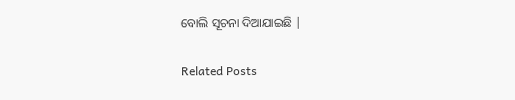ବୋଲି ସୂଚନା ଦିଆଯାଇଛି |

Related Posts